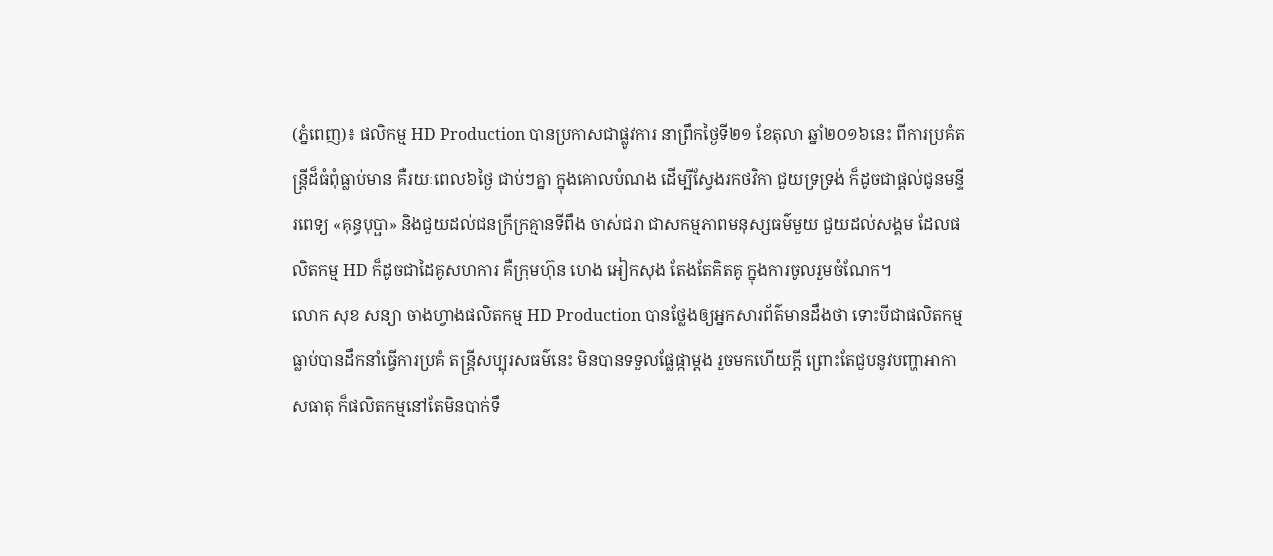(ភ្នំពេញ)៖ ផលិកម្ម HD Production បានប្រកាសជាផ្លូវការ នាព្រឹកថ្ងៃទី២១ ខែតុលា ឆ្នាំ២០១៦នេះ ពីការប្រគំតន្រ្តីដ៏ធំពុំធ្លាប់មាន គឺរយៈពេល៦ថ្ងៃ ជាប់ៗគ្នា ក្នុងគោលបំណង ដើម្បីស្វែងរកថវិកា ជួយទ្រទ្រង់ ក៏ដូចជាផ្ដល់ជូនមន្ទីរពេទ្យ «គុន្ធបុប្ផា» និងជួយដល់ជនក្រីក្រគ្មានទីពឹង ចាស់ជរា ជាសកម្មភាពមនុស្សធម៌មួយ ជួយដល់សង្គម ដែលផលិតកម្ម HD ក៏ដូចជាដៃគូសហការ គឺក្រុមហ៊ុន ហេង អៀកសុង តែងតែគិតគូ ក្នុងការចូលរួមចំណែក។
លោក សុខ សន្យា ចាងហ្វាងផលិតកម្ម HD Production បានថ្លែងឲ្យអ្នកសារព័ត៌មានដឹងថា ទោះបីជាផលិតកម្ម ធ្លាប់បានដឹកនាំធ្វើការប្រគំ តន្រ្តីសប្បុរសធម៌នេះ មិនបានទទួលផ្លែផ្កាម្ដង រួចមកហើយក្ដី ព្រោះតែជួបនូវបញ្ហាអាកាសធាតុ ក៏ផលិតកម្មនៅតែមិនបាក់ទឹ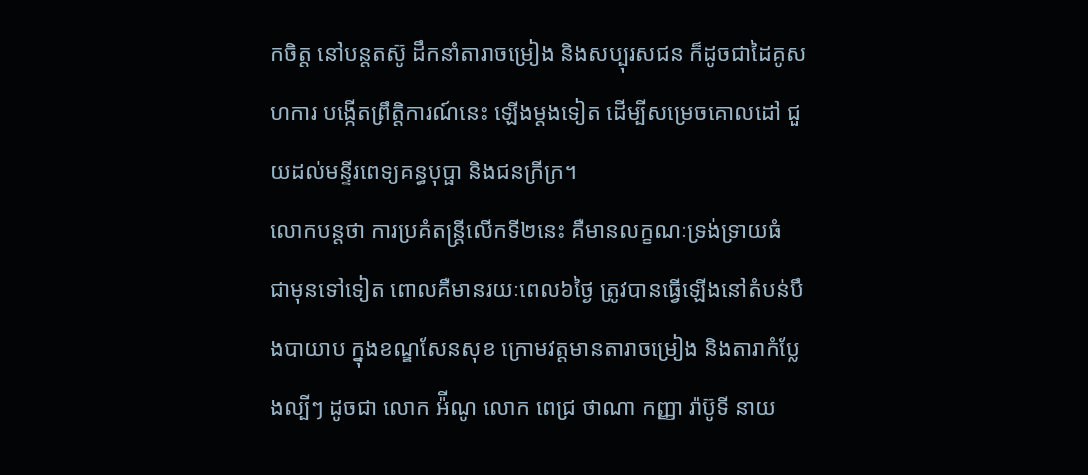កចិត្ត នៅបន្តតស៊ូ ដឹកនាំតារាចម្រៀង និងសប្បុរសជន ក៏ដូចជាដៃគូសហការ បង្កើតព្រឹត្តិការណ៍នេះ ឡើងម្ដងទៀត ដើម្បីសម្រេចគោលដៅ ជួយដល់មន្ទីរពេទ្យគន្ធបុប្ផា និងជនក្រីក្រ។
លោកបន្តថា ការប្រគំតន្រ្តីលើកទី២នេះ គឺមានលក្ខណៈទ្រង់ទ្រាយធំ ជាមុនទៅទៀត ពោលគឺមានរយៈពេល៦ថ្ងៃ ត្រូវបានធ្វើឡើងនៅតំបន់បឹងបាយាប ក្នុងខណ្ឌសែនសុខ ក្រោមវត្តមានតារាចម្រៀង និងតារាកំប្លែងល្បីៗ ដូចជា លោក អ៉ីណូ លោក ពេជ្រ ថាណា កញ្ញា រ៉ាប៊ូទី នាយ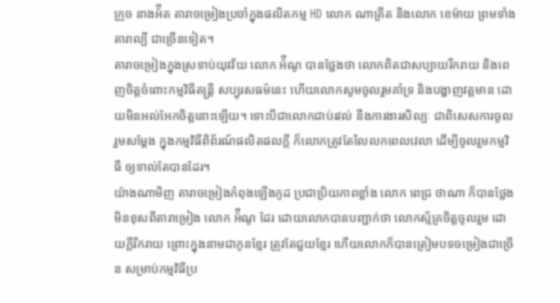ក្រូច នាងអ៉ីត តារាចម្រៀងប្រចាំក្នុងផលិតកម្ម HD លោក ណាគ្រីត និងលោក ខេម៉ាយ ព្រមទាំងតារាល្បី ជាច្រើនទៀត។
តារាចម្រៀងក្នុងស្រទាប់យុវវ័យ លោក អ៉ីណូ បានថ្លែងថា លោកពិតជាសប្បាយរីករាយ និងពេញចិត្តចំពោះកម្មវិធីតន្រ្តី សប្បុរសធម៌នេះ ហើយលោកសូមចូលរួមគាំទ្រ និងបង្ហាញវត្តមាន ដោយមិនអល់អែកចិត្តនោះឡើយ។ ទោះបីជាលោកជាប់រវល់ នឹងការងារសិល្បៈ ជាពិសេសការចូលរួមសម្ដែង ក្នុងកម្មវិធីពិព័រណ៍ផលិតផលក្ដី ក៏លោកត្រូវតែលៃលកពេលវេលា ដើម្បីចូលរួមកម្មវិធី ឲ្យទាល់តែបានដែរ។
យ៉ាងណាមិញ តារាចម្រៀងកំពុងឡើងកូដ ប្រជាប្រិយភាពខ្លាំង លោក ពេជ្រ ថាណា ក៏បានថ្លែងមិនខុសពីតារាម្រៀង លោក អ៉ីណូ ដែរ ដោយលោកបានបញ្ជាក់ថា លោកស័្មគ្រចិត្តចូលរួម ដោយក្ដីរីករាយ ព្រោះក្នុងនាមជាកូនខ្មែរ ត្រូវតែជួយខ្មែរ ហើយលោកក៏បានត្រៀមបទចម្រៀងជាច្រើន សម្រាប់កម្មវិធីប្រ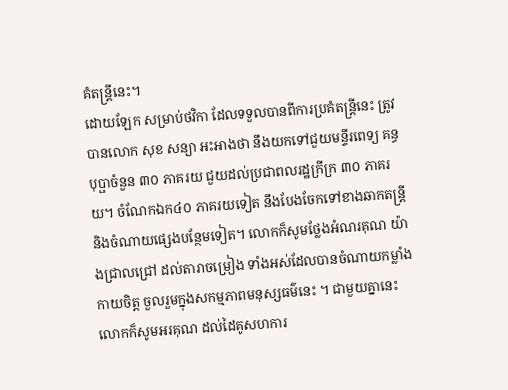គំតន្ត្រីនេះ។
ដោយឡែក សម្រាប់ថវិកា ដែលទទួលបានពីការប្រគំតន្រ្តីនេះ ត្រូវបានលោក សុខ សន្យា អះអាងថា នឹងយកទៅជួយមន្ទីរពេទ្យ គន្ធបុប្ផាចំនួន ៣០ ភាគរយ ជួយដល់ប្រជាពលរដ្ឋក្រីក្រ ៣០ ភាគរយ។ ចំណែកឯក៤០ ភាគរយទៀត នឹងបែងចែកទៅខាងឆាកតន្រ្តី និងចំណាយផ្សេងបន្ថែមទៀត។ លោកក៏សូមថ្លែងអំណរគុណ យ៉ាងជ្រាលជ្រៅ ដល់តារាចម្រៀង ទាំងអស់ដែលបានចំណាយកម្លាំងកាយចិត្ត ចួលរួមក្នុងសកម្មភាពមនុស្សធម៌នេះ ។ ជាមួយគ្នានេះ លោកក៏សូមអរគុណ ដល់ដៃគូសហការ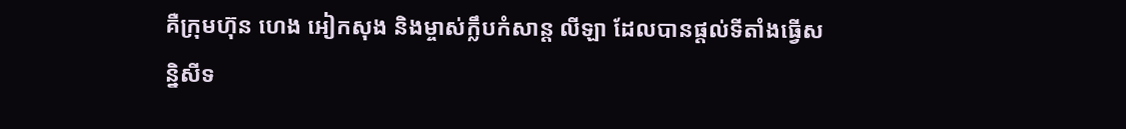គឺក្រុមហ៊ុន ហេង អៀកសុង និងម្ចាស់ក្លឹបកំសាន្ត លីឡា ដែលបានផ្ដល់ទីតាំងធ្វើសន្និសីទ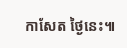កាសែត ថ្ងៃនេះ៕